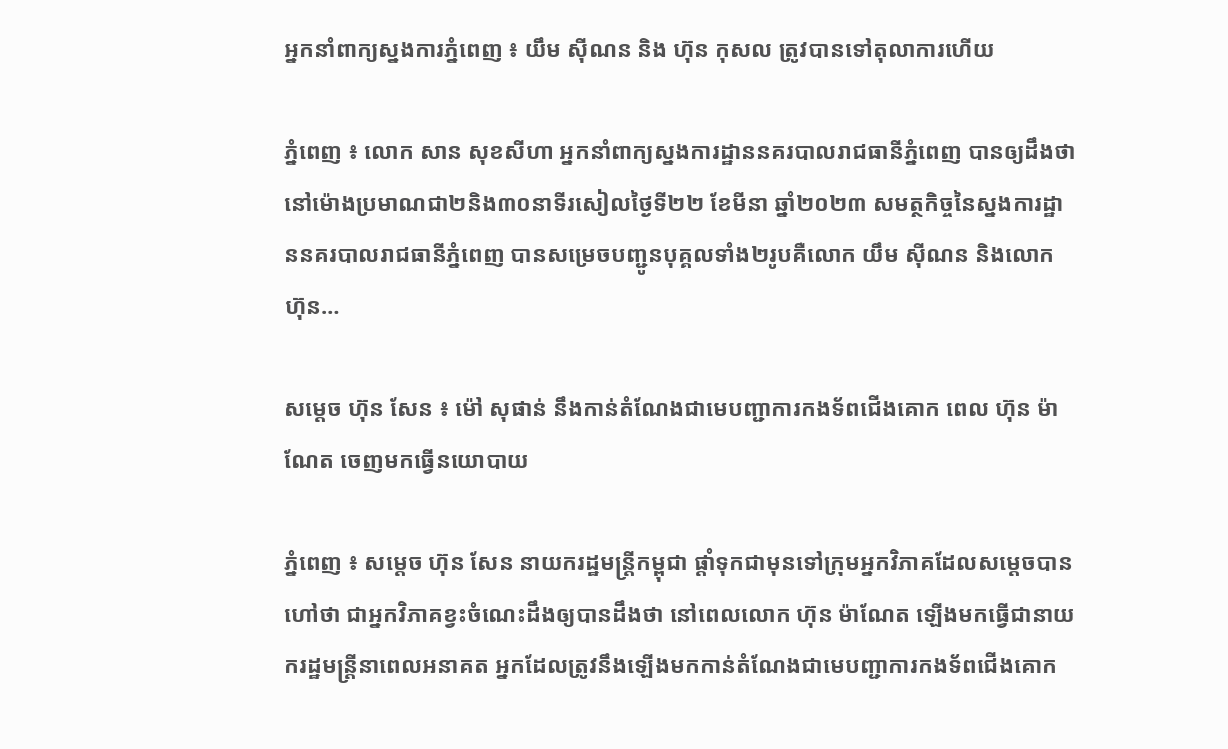អ្នកនាំពាក្យស្នងការភ្នំពេញ ៖ យឹម ស៊ីណន និង ហ៊ុន កុសល ត្រូវបានទៅតុលាការហើយ

ភ្នំពេញ ៖ លោក សាន សុខសីហា អ្នកនាំពាក្យស្នងការដ្ឋាននគរបាលរាជធានីភ្នំពេញ បានឲ្យដឹងថា នៅម៉ោងប្រមាណជា២និង៣០នាទីរសៀលថ្ងៃទី២២ ខែមីនា ឆ្នាំ២០២៣ សមត្ថកិច្ចនៃស្នងការដ្ឋាននគរបាលរាជធានីភ្នំពេញ បានសម្រេចបញ្ជូនបុគ្គលទាំង២រូបគឺលោក យឹម ស៊ីណន និងលោក ហ៊ុន…

សម្តេច ហ៊ុន សែន ៖ ម៉ៅ សុផាន់ នឹងកាន់តំណែងជាមេបញ្ជាការកងទ័ពជើងគោក ពេល ហ៊ុន ម៉ាណែត ចេញមកធ្វើនយោបាយ

ភ្នំពេញ ៖ សម្តេច ហ៊ុន សែន នាយករដ្ឋមន្រ្តីកម្ពុជា ផ្តាំទុកជាមុនទៅក្រុមអ្នកវិភាគដែលសម្តេចបានហៅថា ជាអ្នកវិភាគខ្វះចំណេះដឹងឲ្យបានដឹងថា នៅពេលលោក ហ៊ុន ម៉ាណែត ឡើងមកធ្វើជានាយករដ្ឋមន្រ្តីនាពេលអនាគត អ្នកដែលត្រូវនឹងឡើងមកកាន់តំណែងជាមេបញ្ជាការកងទ័ពជើងគោក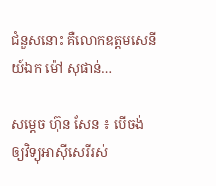ជំនួសនោះ គឺលោកឧត្តមសេនីយ៍ឯក ម៉ៅ សុផាន់…

សម្តេច ហ៊ុន សែន ៖ បើចង់ឲ្យវិទ្យុអាស៊ីសេរីរស់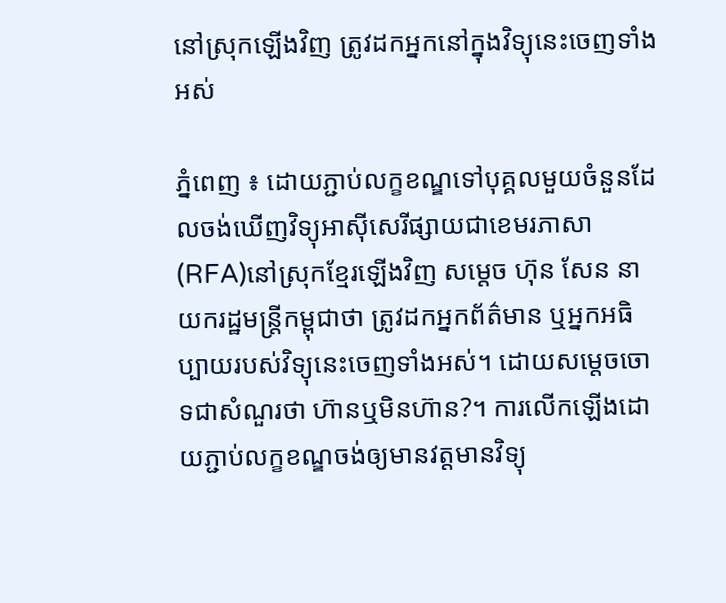នៅស្រុកឡើងវិញ ត្រូវដកអ្នកនៅក្នុងវិទ្យុនេះចេញទាំងអស់

ភ្នំពេញ ៖ ដោយភ្ជាប់លក្ខខណ្ឌទៅបុគ្គលមួយចំនួនដែលចង់ឃើញវិទ្យុអាស៊ីសេរីផ្សាយជាខេមរភាសា(RFA)នៅស្រុកខ្មែរឡើងវិញ សម្តេច ហ៊ុន សែន នាយករដ្ឋមន្រ្តីកម្ពុជាថា ត្រូវដកអ្នកព័ត៌មាន ឬអ្នកអធិប្បាយរបស់វិទ្យុនេះចេញទាំងអស់។ ដោយសម្តេចចោទជាសំណួរថា ហ៊ានឬមិនហ៊ាន?។ ការលើកឡើងដោយភ្ជាប់លក្ខខណ្ឌចង់ឲ្យមានវត្តមានវិទ្យុ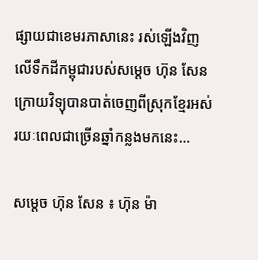ផ្សាយជាខេមរភាសានេះ រស់ឡើងវិញលើទឹកដីកម្ពុជារបស់សម្តេច ហ៊ុន សែន ក្រោយវិទ្យុបានបាត់ចេញពីស្រុកខ្មែរអស់រយៈពេលជាច្រើនឆ្នាំកន្លងមកនេះ…

សម្តេច ហ៊ុន សែន ៖ ហ៊ុន ម៉ា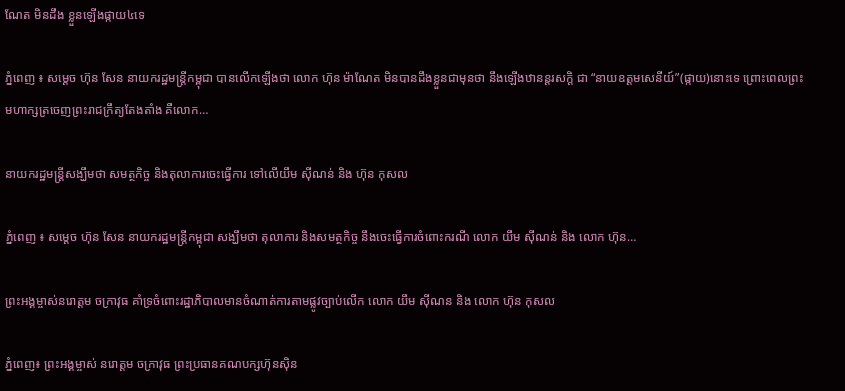ណែត មិនដឹង ខ្លួនឡើងផ្កាយ៤ទេ

ភ្នំពេញ ៖ សម្តេច ហ៊ុន សែន នាយករដ្ឋមន្រ្តីកម្ពុជា បានលើកឡើងថា លោក ហ៊ុន ម៉ាណែត មិនបានដឹងខ្លួនជាមុនថា នឹងឡើងឋានន្តរសក្ដិ ជា “នាយឧត្ដមសេនីយ៍”(ផ្កាយ)នោះទេ ព្រោះពេលព្រះមហាក្សត្រចេញព្រះរាជក្រឹត្យតែងតាំង គឺលោក…

នាយករដ្ឋមន្រ្តីសង្ឃឹមថា សមត្ថកិច្ច និងតុលាការចេះធ្វើការ ទៅលើយឹម ស៊ីណន់ និង ហ៊ុន កុសល

ភ្នំពេញ ៖ សម្តេច ហ៊ុន សែន នាយករដ្ឋមន្រ្តីកម្ពុជា សង្ឃឹមថា តុលាការ និងសមត្ថកិច្ច នឹងចេះធ្វើការចំពោះករណី លោក យឹម ស៊ីណន់ និង លោក ហ៊ុន…

ព្រះអង្គម្ចាស់នរោត្តម ចក្រាវុធ គាំទ្រចំពោះរដ្ឋាភិបាលមានចំណាត់ការតាមផ្លូវច្បាប់លើក លោក យឹម ស៊ីណន និង លោក ហ៊ុន កុសល

ភ្នំពេញ៖ ព្រះអង្គម្ចាស់ នរោត្តម ចក្រាវុធ ព្រះប្រធានគណបក្សហ៊ុនស៊ិន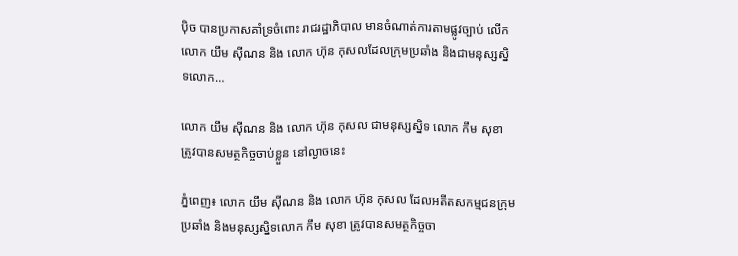ប៉ិច បានប្រកាសគាំទ្រចំពោះ រាជរដ្ឋាភិបាល មានចំណាត់ការតាមផ្លូវច្បាប់ លើកលោក យឹម ស៊ីណន និង លោក ហ៊ុន កុសលដែលក្រុមប្រឆាំង និងជាមនុស្សស្និទលោក…

លោក យឹម ស៊ីណន និង លោក ហ៊ុន កុសល ជាមនុស្សស្និទ លោក កឹម សុខា ត្រូវបានសមត្ថកិច្ចចាប់ខ្លួន នៅល្ងាចនេះ

ភ្នំពេញ៖ លោក យឹម ស៊ីណន និង លោក ហ៊ុន កុសល ដែលអតីតសកម្មជនក្រុមប្រឆាំង និងមនុស្សស្និទលោក កឹម សុខា ត្រូវបានសមត្ថកិច្ចចា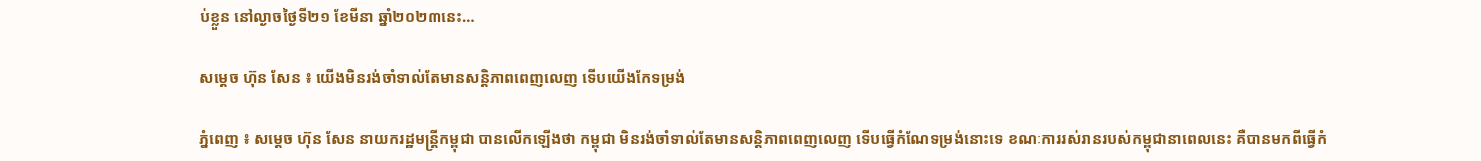ប់ខ្លួន នៅល្ងាចថ្ងៃទី២១ ខែមីនា ឆ្នាំ២០២៣នេះ…

សម្តេច ហ៊ុន សែន ៖ យើងមិនរង់ចាំទាល់តែមានសន្ដិភាពពេញលេញ ទើបយើងកែទម្រង់

ភ្នំពេញ ៖ សម្តេច ហ៊ុន សែន នាយករដ្ឋមន្ដ្រីកម្ពុជា បានលើកឡើងថា កម្ពុជា មិនរង់ចាំទាល់តែមានសន្តិភាពពេញលេញ ទើបធ្វើកំណែទម្រង់នោះទេ ខណៈការរស់រានរបស់កម្ពុជានាពេលនេះ គឺបានមកពីធ្វើកំ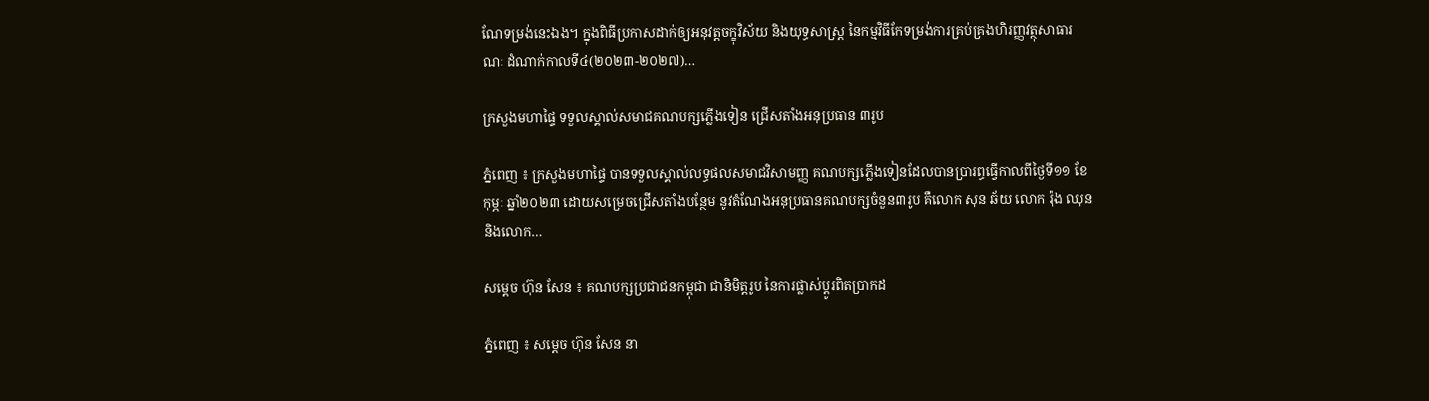ណែទម្រង់នេះឯង។ ក្នុងពិធីប្រកាសដាក់ឲ្យអនុវត្តចក្ខុវិស័យ និងយុទ្ធសាស្ត្រ នៃកម្មវិធីកែទម្រង់ការគ្រប់គ្រងហិរញ្ញវត្ថុសាធារណៈ ដំណាក់កាលទី៤(២០២៣-២០២៧)…

ក្រសួងមហាផ្ទៃ ទទួលស្គាល់សមាជគណបក្សភ្លើងទៀន ជ្រើសតាំងអនុប្រធាន ៣រូប

ភ្នំពេញ ៖ ក្រសួងមហាផ្ទៃ បានទទួលស្គាល់លទ្ធផលសមាជវិសាមញ្ញ គណបក្សភ្លើងទៀនដែលបានប្រារព្ធធ្វើកាលពីថ្ងៃទី១១ ខែកុម្ភៈ ឆ្នាំ២០២៣ ដោយសម្រេចជ្រើសតាំងបន្ថែម នូវតំណែងអនុប្រធានគណបក្សចំនួន៣រូប គឺលោក សុន ឆ័យ លោក រ៉ុង ឈុន និងលោក…

សម្ដេច ហ៊ុន សែន ៖ គណបក្សប្រជាជនកម្ពុជា ជានិមិត្តរូប នៃការផ្លាស់ប្ដូរពិតប្រាកដ

ភ្នំពេញ ៖ សម្ដេច ហ៊ុន សែន នា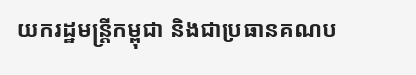យករដ្ឋមន្ដ្រីកម្ពុជា និងជាប្រធានគណប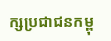ក្សប្រជាជនកម្ពុ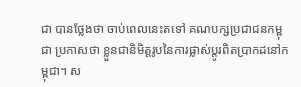ជា បានថ្លែងថា ចាប់ពេលនេះតទៅ គណបក្សប្រជាជនកម្ពុជា ប្រកាសថា ខ្លួនជានិមិត្តរូបនៃការផ្លាស់ប្ដូរពិតប្រាកដនៅកម្ពុជា។ ស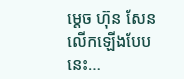ម្ដេច ហ៊ុន សែន លើកឡើងបែបនេះ…